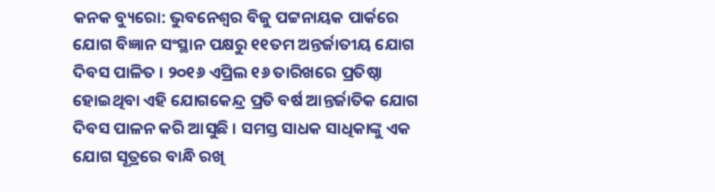କନକ ବ୍ୟୁରୋ: ଭୁବନେଶ୍ବର ବିଜୁ ପଟ୍ଟନାୟକ ପାର୍କରେ ଯୋଗ ବିଜ୍ଞାନ ସଂସ୍ଥାନ ପକ୍ଷରୁ ୧୧ତମ ଅନ୍ତର୍ଜାତୀୟ ଯୋଗ ଦିବସ ପାଳିତ । ୨୦୧୬ ଏପ୍ରିଲ ୧୬ ତାରିଖରେ ପ୍ରତିଷ୍ଠା ହୋଇଥିବା ଏହି ଯୋଗକେନ୍ଦ୍ର ପ୍ରତି ବର୍ଷ ଆନ୍ତର୍ଜାତିକ ଯୋଗ ଦିବସ ପାଳନ କରି ଆସୁଛି । ସମସ୍ତ ସାଧକ ସାଧିକାଙ୍କୁ ଏକ ଯୋଗ ସୂତ୍ରରେ ବାନ୍ଧି ରଖି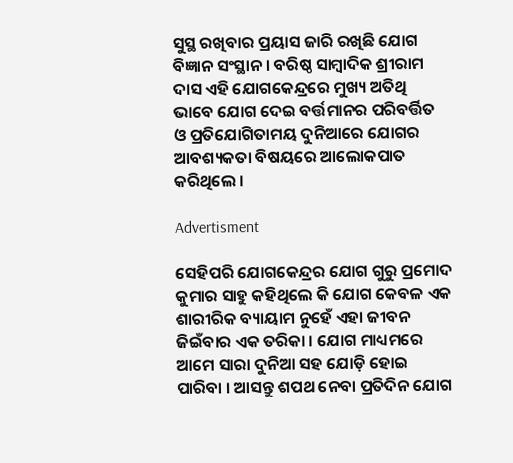ସୁସ୍ଥ ରଖିବାର ପ୍ରୟାସ ଜାରି ରଖିଛି ଯୋଗ ବିଜ୍ଞାନ ସଂସ୍ଥାନ । ବରିଷ୍ଠ ସାମ୍ବାଦିକ ଶ୍ରୀରାମ ଦାସ ଏହି ଯୋଗକେନ୍ଦ୍ରରେ ମୁଖ୍ୟ ଅତିଥି ଭାବେ ଯୋଗ ଦେଇ ବର୍ତ୍ତମାନର ପରିବର୍ତ୍ତିତ ଓ ପ୍ରତିଯୋଗିତାମୟ ଦୁନିଆରେ ଯୋଗର ଆବଶ୍ୟକତା ବିଷୟରେ ଆଲୋକପାତ କରିଥିଲେ ।

Advertisment

ସେହିପରି ଯୋଗକେନ୍ଦ୍ରର ଯୋଗ ଗୁରୁ ପ୍ରମୋଦ କୁମାର ସାହୁ କହିଥିଲେ କି ଯୋଗ କେବଳ ଏକ ଶାରୀରିକ ବ୍ୟାୟାମ ନୁହେଁ ଏହା ଜୀବନ ଜିଇଁବାର ଏକ ତରିକା । ଯୋଗ ମାଧ୍ୟମରେ ଆମେ ସାରା ଦୁନିଆ ସହ ଯୋଡ଼ି ହୋଇ ପାରିବା । ଆସନ୍ତୁ ଶପଥ ନେବା ପ୍ରତିଦିନ ଯୋଗ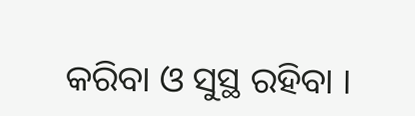କରିବା ଓ ସୁସ୍ଥ ରହିବା ।